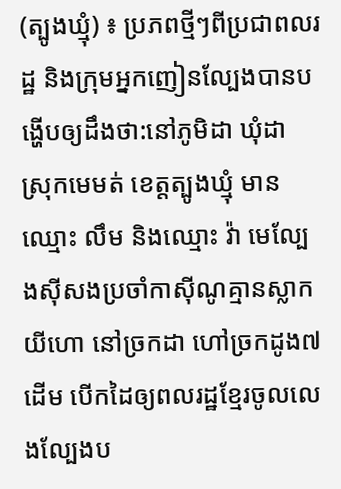(ត្បូងឃ្មុំ) ៖ ប្រភពថ្មីៗពីប្រជាពលរដ្ឋ និងក្រុមអ្នកញៀនល្បែងបានបង្ហើបឲ្យដឹងថា:នៅភូមិដា ឃុំដា ស្រុកមេមត់ ខេត្តត្បូងឃ្មុំ មាន ឈ្មោះ លឹម និងឈ្មោះ វ៉ា មេល្បែងស៊ីសងប្រចាំកាស៊ីណូគ្មានស្លាកយីហោ នៅច្រកដា ហៅច្រកដូង៧ដើម បើកដៃឲ្យពលរដ្ឋខ្មែរចូលលេងល្បែងប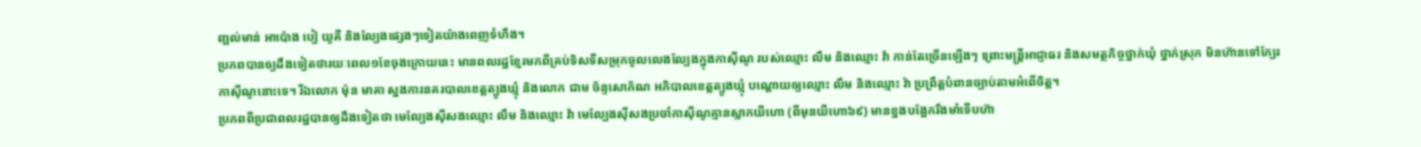ញ្ជល់មាន់ អាប៉ោង បៀ យូគី និងល្បែងផ្សេងៗទៀតយ៉ាងពេញទំហឹង។
ប្រភពបានឲ្យដឹងទៀតថារយៈពេល១ខែចុងក្រោយនេះ មានពលរដ្ឋខ្មែរមកពីគ្រប់ទិសទីសម្រុកចូលលេងល្បែងក្នុងកាស៊ីណូ របស់ឈ្មោះ លឹម និងឈ្មោះ វ៉ា កាន់តែច្រើនឡើងៗ ព្រោះមន្ត្រីអាជ្ញាធរ និងសមត្ថកិច្ចថ្នាក់ឃុំ ថ្នាក់ស្រុក មិនហ៊ានទៅក្បែរកាស៊ីណូនោះទេ។ រីឯលោក ម៉ុន មាគា ស្នងការនគរបាលខេត្តត្បូងឃ្មុំ និងលោក ជាម ច័ន្ទសោភ័ណ អភិបាលខេត្តត្បូងឃ្មុំ បណ្ដោយឲ្យឈ្មោះ លឹម និងឈ្មោះ វ៉ា ប្រព្រឹត្តបំពានច្បាប់តាមអំពើចិត្ត។
ប្រភពពីប្រជាពលរដ្ឋបានឲ្យដឹងទៀតថា មេល្បែងស៊ីសងឈ្មោះ លឹម និងឈ្មោះ វ៉ា មេល្បែងស៊ីសងប្រចាំកាស៊ីណូគ្មានស្លាកយីហោ (ពីមុនយីហោ៦៩) មានខ្នងបង្អែករឹងមាំទើបហ៊ា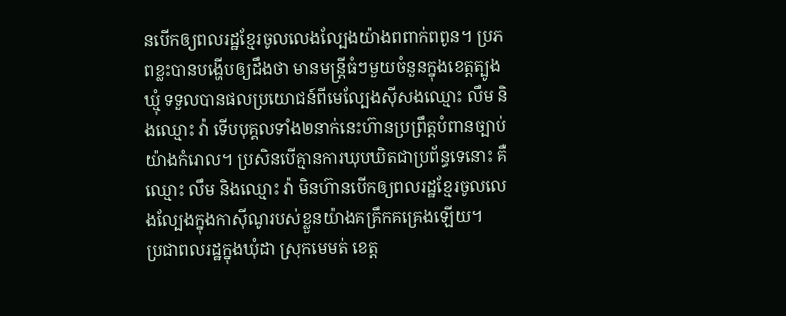នបើកឲ្យពលរដ្ឋខ្មែរចូលលេងល្បែងយ៉ាងពពាក់ពពូន។ ប្រភពខ្លះបានបង្ហើបឲ្យដឹងថា មានមន្ត្រីធំៗមួយចំនួនក្នុងខេត្តត្បូងឃ្មុំ ទទួលបានផលប្រយោជន៍ពីមេល្បែងស៊ីសងឈ្មោះ លឹម និងឈ្មោះ វ៉ា ទើបបុគ្គលទាំង២នាក់នេះហ៊ានប្រព្រឹត្តបំពានច្បាប់យ៉ាងកំរោល។ ប្រសិនបើគ្មានការឃុបឃិតជាប្រព័ន្ធទេនោះ គឺឈ្មោះ លឹម និងឈ្មោះ វ៉ា មិនហ៊ានបើកឲ្យពលរដ្ឋខ្មែរចូលលេងល្បែងក្នុងកាស៊ីណូរបស់ខ្លួនយ៉ាងគគ្រឹកគគ្រេងឡើយ។
ប្រជាពលរដ្ឋក្នុងឃុំដា ស្រុកមេមត់ ខេត្ត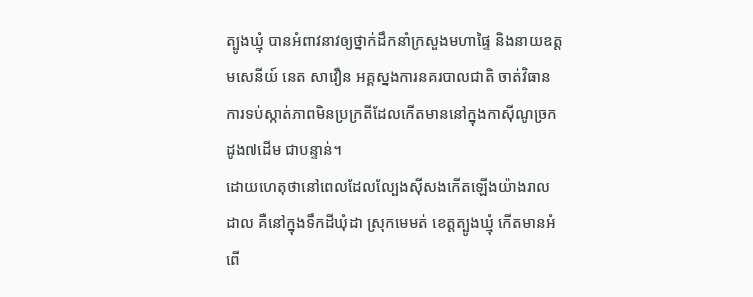ត្បូងឃ្មុំ បានអំពាវនាវឲ្យថ្នាក់ដឹកនាំក្រសួងមហាផ្ទៃ និងនាយឧត្ដមសេនីយ៍ នេត សាវឿន អគ្គស្នងការនគរបាលជាតិ ចាត់វិធានការទប់ស្កាត់ភាពមិនប្រក្រតីដែលកើតមាននៅក្នុងកាស៊ីណូច្រកដូង៧ដើម ជាបន្ទាន់។
ដោយហេតុថានៅពេលដែលល្បែងស៊ីសងកើតឡើងយ៉ាងរាលដាល គឺនៅក្នុងទឹកដីឃុំដា ស្រុកមេមត់ ខេត្តត្បូងឃ្មុំ កើតមានអំពើ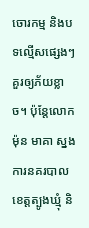ចោរកម្ម និងបទល្មើសផ្សេងៗគួរឲ្យភ័យខ្លាច។ ប៉ុន្តែលោក ម៉ុន មាគា ស្នងការនគរបាលខេត្តត្បូងឃ្មុំ និ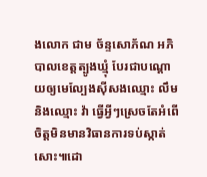ងលោក ជាម ច័ន្ទសោភ័ណ អភិបាលខេត្តត្បូងឃ្មុំ បែរជាបណ្ដោយឲ្យមេល្បែងស៊ីសងឈ្មោះ លឹម និងឈ្មោះ វ៉ា ធ្វើអ្វីៗស្រេចតែអំពើចិត្តមិនមានវិធានការទប់ស្កាត់សោះ៕ដោ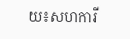យ៖សហការី